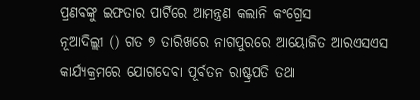ପ୍ରଣବଙ୍କୁ ଇଫତାର ପାର୍ଟିରେ ଆମନ୍ତ୍ରଣ କଲାନି କଂଗ୍ରେସ
ନୂଆଦିଲ୍ଲୀ () ଗତ ୭ ତାରିଖରେ ନାଗପୁରରେ ଆୟୋଜିତ ଆରଏସଏସ କାର୍ଯ୍ୟକ୍ରମରେ ଯୋଗଦେବା ପୂର୍ବତନ ରାଷ୍ଟ୍ରପତି ତଥା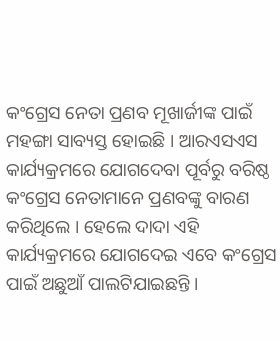କଂଗ୍ରେସ ନେତା ପ୍ରଣବ ମୂଖାର୍ଜୀଙ୍କ ପାଇଁ ମହଙ୍ଗା ସାବ୍ୟସ୍ତ ହୋଇଛି । ଆରଏସଏସ କାର୍ଯ୍ୟକ୍ରମରେ ଯୋଗଦେବା ପୂର୍ବରୁ ବରିଷ୍ଠ କଂଗ୍ରେସ ନେତାମାନେ ପ୍ରଣବଙ୍କୁ ବାରଣ କରିଥିଲେ । ହେଲେ ଦାଦା ଏହି କାର୍ଯ୍ୟକ୍ରମରେ ଯୋଗଦେଇ ଏବେ କଂଗ୍ରେସ ପାଇଁ ଅଛୁଆଁ ପାଲଟିଯାଇଛନ୍ତି ।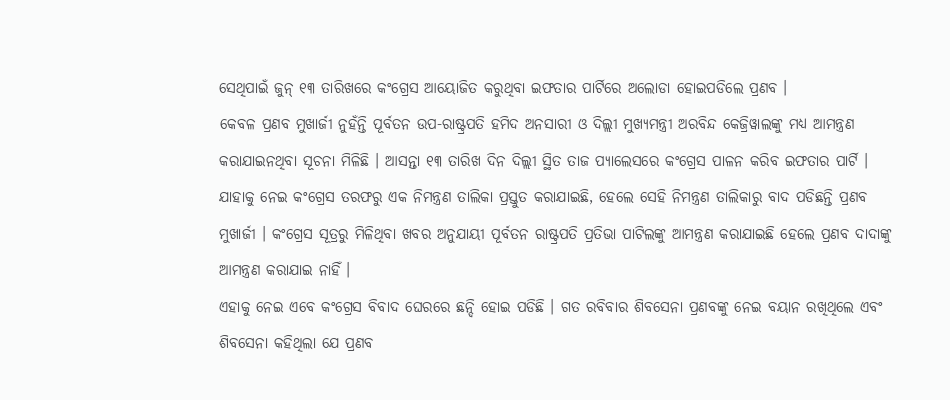ସେଥିପାଇଁ ଜୁନ୍ ୧୩ ତାରିଖରେ କଂଗ୍ରେସ ଆୟୋଜିତ କରୁଥିବା ଇଫତାର ପାର୍ଟିରେ ଅଲୋଡା ହୋଇପଡିଲେ ପ୍ରଣବ ।
କେବଳ ପ୍ରଣବ ମୁଖାର୍ଜୀ ନୁହଁନ୍ତି ପୂର୍ବତନ ଉପ-ରାଷ୍ଟ୍ରପତି ହମିଦ ଅନସାରୀ ଓ ଦିଲ୍ଲୀ ମୁଖ୍ୟମନ୍ତ୍ରୀ ଅରବିନ୍ଦ କେଜ୍ରିୱାଲଙ୍କୁ ମଧ୍ୟ ଆମନ୍ତ୍ରଣ କରାଯାଇନଥିବା ସୂଚନା ମିଳିଛି । ଆସନ୍ତା ୧୩ ତାରିଖ ଦିନ ଦିଲ୍ଲୀ ସ୍ଥିତ ତାଜ ପ୍ୟାଲେସରେ କଂଗ୍ରେସ ପାଳନ କରିବ ଇଫତାର ପାର୍ଟି । ଯାହାକୁ ନେଇ କଂଗ୍ରେସ ତରଫରୁ ଏକ ନିମନ୍ତ୍ରଣ ତାଲିକା ପ୍ରସ୍ତୁତ କରାଯାଇଛି, ହେଲେ ସେହି ନିମନ୍ତ୍ରଣ ତାଲିକାରୁ ବାଦ ପଡିଛନ୍ତି ପ୍ରଣବ ମୁଖାର୍ଜୀ । କଂଗ୍ରେସ ସୂତ୍ରରୁ ମିଳିଥିବା ଖବର ଅନୁଯାୟୀ ପୂର୍ବତନ ରାଷ୍ଟ୍ରପତି ପ୍ରତିଭା ପାଟିଲଙ୍କୁ ଆମନ୍ତ୍ରଣ କରାଯାଇଛି ହେଲେ ପ୍ରଣବ ଦାଦାଙ୍କୁ ଆମନ୍ତ୍ରଣ କରାଯାଇ ନାହିଁ ।
ଏହାକୁ ନେଇ ଏବେ କଂଗ୍ରେସ ବିବାଦ ଘେରରେ ଛନ୍ଦି ହୋଇ ପଡିଛି । ଗତ ରବିବାର ଶିବସେନା ପ୍ରଣବଙ୍କୁ ନେଇ ବୟାନ ରଖିଥିଲେ ଏବଂ ଶିବସେନା କହିଥିଲା ଯେ ପ୍ରଣବ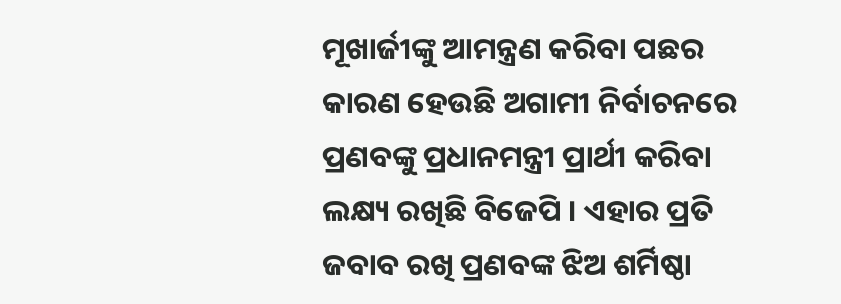ମୂଖାର୍ଜୀଙ୍କୁ ଆମନ୍ତ୍ରଣ କରିବା ପଛର କାରଣ ହେଉଛି ଅଗାମୀ ନିର୍ବାଚନରେ ପ୍ରଣବଙ୍କୁ ପ୍ରଧାନମନ୍ତ୍ରୀ ପ୍ରାର୍ଥୀ କରିବା ଲକ୍ଷ୍ୟ ରଖିଛି ବିଜେପି । ଏହାର ପ୍ରତି ଜବାବ ରଖି ପ୍ରଣବଙ୍କ ଝିଅ ଶର୍ମିଷ୍ଠା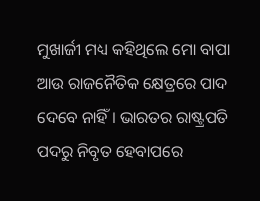ମୁଖାର୍ଜୀ ମଧ୍ୟ କହିଥିଲେ ମୋ ବାପା ଆଉ ରାଜନୈତିକ କ୍ଷେତ୍ରରେ ପାଦ ଦେବେ ନାହିଁ । ଭାରତର ରାଷ୍ଟ୍ରପତି ପଦରୁ ନିବୃତ ହେବାପରେ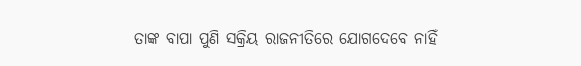ତାଙ୍କ ବାପା ପୁଣି ସକ୍ରିୟ ରାଜନୀତିରେ ଯୋଗଦେବେ ନାହିଁ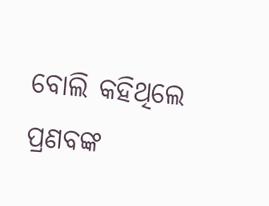ବୋଲି କହିଥିଲେ ପ୍ରଣବଙ୍କ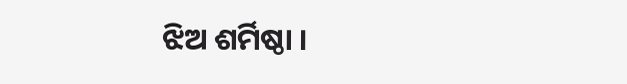ଝିଅ ଶର୍ମିଷ୍ଠା ।